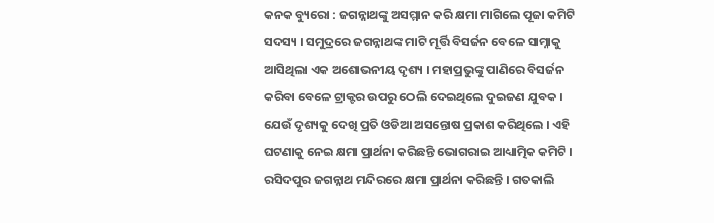କନକ ବ୍ୟୁରୋ : ଜଗନ୍ନାଥଙ୍କୁ ଅସମ୍ମାନ କରି କ୍ଷମା ମାଗିଲେ ପୂଜା କମିଟି ସଦସ୍ୟ । ସମୁଦ୍ରରେ ଜଗନ୍ନାଥଙ୍କ ମାଟି ମୂର୍ତ୍ତି ବିସର୍ଜନ ବେଳେ ସାମ୍ନାକୁ ଆସିଥିଲା ଏକ ଅଶୋଭନୀୟ ଦୃଶ୍ୟ । ମହାପ୍ରଭୁଙ୍କୁ ପାଣିରେ ବିସର୍ଜନ କରିବା ବେଳେ ଟ୍ରାକ୍ଟର ଉପରୁ ଠେଲି ଦେଇଥିଲେ ଦୁଇଜଣ ଯୁବକ । ଯେଉଁ ଦୃଶ୍ୟକୁ ଦେଖି ପ୍ରତି ଓଡିଆ ଅସନ୍ତୋଷ ପ୍ରକାଶ କରିଥିଲେ । ଏହି ଘଟଣାକୁ ନେଇ କ୍ଷମା ପ୍ରାର୍ଥନା କରିଛନ୍ତି ଭୋଗରାଇ ଆଧ୍ୟାତ୍ମିକ କମିଟି । ରସିଦପୁର ଜଗନ୍ନାଥ ମନ୍ଦିରରେ କ୍ଷମା ପ୍ରାର୍ଥନା କରିଛନ୍ତି । ଗତକାଲି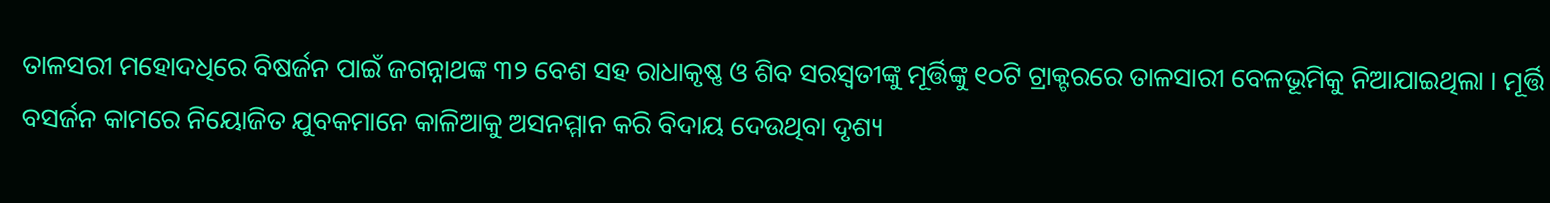ତାଳସରୀ ମହୋଦଧିରେ ବିଷର୍ଜନ ପାଇଁ ଜଗନ୍ନାଥଙ୍କ ୩୨ ବେଶ ସହ ରାଧାକୃଷ୍ଣ ଓ ଶିବ ସରସ୍ୱତୀଙ୍କୁ ମୂର୍ତ୍ତିଙ୍କୁ ୧୦ଟି ଟ୍ରାକ୍ଟରରେ ତାଳସାରୀ ବେଳଭୂମିକୁ ନିଆଯାଇଥିଲା । ମୂର୍ତ୍ତି ବସର୍ଜନ କାମରେ ନିୟୋଜିତ ଯୁବକମାନେ କାଳିଆକୁ ଅସନମ୍ମାନ କରି ବିଦାୟ ଦେଉଥିବା ଦୃଶ୍ୟ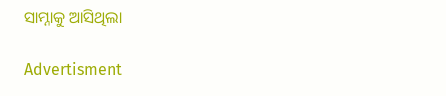ସାମ୍ନାକୁ ଆସିଥିଲା

Advertisment